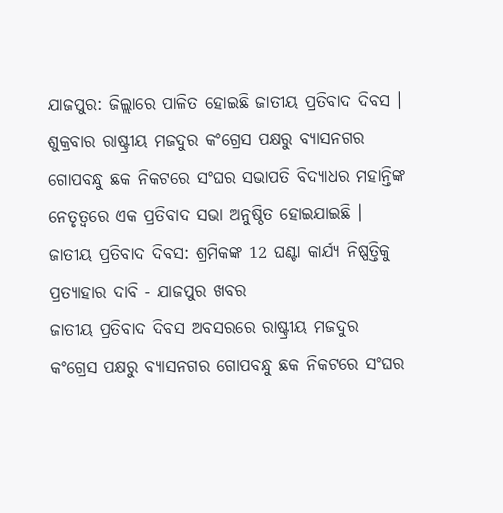ଯାଜପୁର: ଜିଲ୍ଲାରେ ପାଳିତ ହୋଇଛି ଜାତୀୟ ପ୍ରତିବାଦ ଦିବସ । ଶୁକ୍ରବାର ରାଷ୍ଟ୍ରୀୟ ମଜଦୁର କଂଗ୍ରେସ ପକ୍ଷରୁ ବ୍ୟାସନଗର ଗୋପବନ୍ଧୁ ଛକ ନିକଟରେ ସଂଘର ସଭାପତି ବିଦ୍ୟାଧର ମହାନ୍ତିଙ୍କ ନେତୃତ୍ୱରେ ଏକ ପ୍ରତିବାଦ ସଭା ଅନୁଷ୍ଠିତ ହୋଇଯାଇଛି ।
ଜାତୀୟ ପ୍ରତିବାଦ ଦିବସ: ଶ୍ରମିକଙ୍କ 12 ଘଣ୍ଟା କାର୍ଯ୍ୟ ନିଷ୍ପତ୍ତିକୁ ପ୍ରତ୍ୟାହାର ଦାବି - ଯାଜପୁର ଖବର
ଜାତୀୟ ପ୍ରତିବାଦ ଦିବସ ଅବସରରେ ରାଷ୍ଟ୍ରୀୟ ମଜଦୁର କଂଗ୍ରେସ ପକ୍ଷରୁ ବ୍ୟାସନଗର ଗୋପବନ୍ଧୁ ଛକ ନିକଟରେ ସଂଘର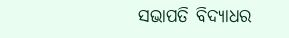ସଭାପତି ବିଦ୍ୟାଧର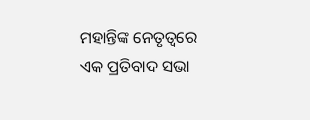ମହାନ୍ତିଙ୍କ ନେତୃତ୍ୱରେ ଏକ ପ୍ରତିବାଦ ସଭା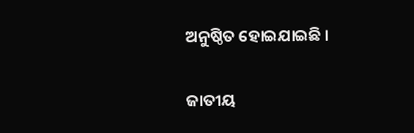ଅନୁଷ୍ଠିତ ହୋଇଯାଇଛି ।

ଜାତୀୟ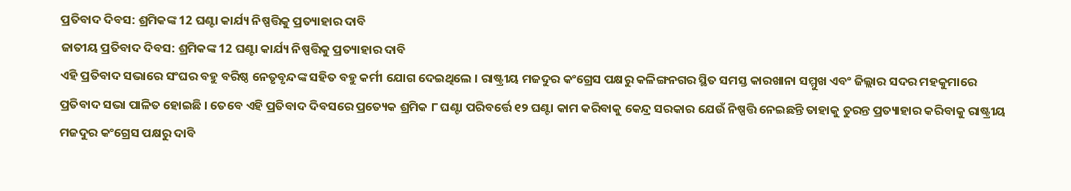ପ୍ରତିବାଦ ଦିବସ: ଶ୍ରମିକଙ୍କ 12 ଘଣ୍ଟା କାର୍ଯ୍ୟ ନିଷ୍ପତ୍ତିକୁ ପ୍ରତ୍ୟାହାର ଦାବି
ଜାତୀୟ ପ୍ରତିବାଦ ଦିବସ: ଶ୍ରମିକଙ୍କ 12 ଘଣ୍ଟା କାର୍ଯ୍ୟ ନିଷ୍ପତ୍ତିକୁ ପ୍ରତ୍ୟାହାର ଦାବି
ଏହି ପ୍ରତିବାଦ ସଭାରେ ସଂଘର ବହୁ ବରିଷ୍ଠ ନେତୃବୃନ୍ଦଙ୍କ ସହିତ ବହୁ କର୍ମୀ ଯୋଗ ଦେଇଥିଲେ । ରାଷ୍ଟ୍ରୀୟ ମଜଦୁର କଂଗ୍ରେସ ପକ୍ଷରୁ କଳିଙ୍ଗନଗର ସ୍ଥିତ ସମସ୍ତ କାରଖାନା ସମ୍ମୁଖ ଏବଂ ଜିଲ୍ଲାର ସଦର ମହକୁମାରେ ପ୍ରତିବାଦ ସଭା ପାଳିତ ହୋଇଛି । ତେବେ ଏହି ପ୍ରତିବାଦ ଦିବସରେ ପ୍ରତ୍ୟେକ ଶ୍ରମିକ ୮ ଘଣ୍ଟା ପରିବର୍ତ୍ତେ ୧୨ ଘଣ୍ଟା କାମ କରିବାକୁ କେନ୍ଦ୍ର ସରକାର ଯେଉଁ ନିଷ୍ପତ୍ତି ନେଇଛନ୍ତି ତାହାକୁ ତୁରନ୍ତ ପ୍ରତ୍ୟାହାର କରିବାକୁ ରାଷ୍ଟ୍ରୀୟ ମଜଦୁର କଂଗ୍ରେସ ପକ୍ଷରୁ ଦାବି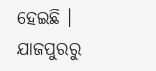ହେଇଛି ।
ଯାଜପୁରରୁ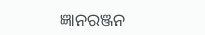ଜ୍ଞାନରଞ୍ଜନ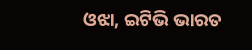ଓଝା, ଇଟିଭି ଭାରତ